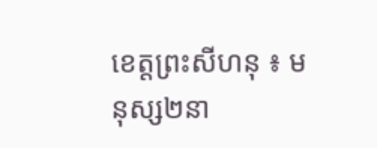ខេត្តព្រះសីហនុ ៖ មនុស្ស២នា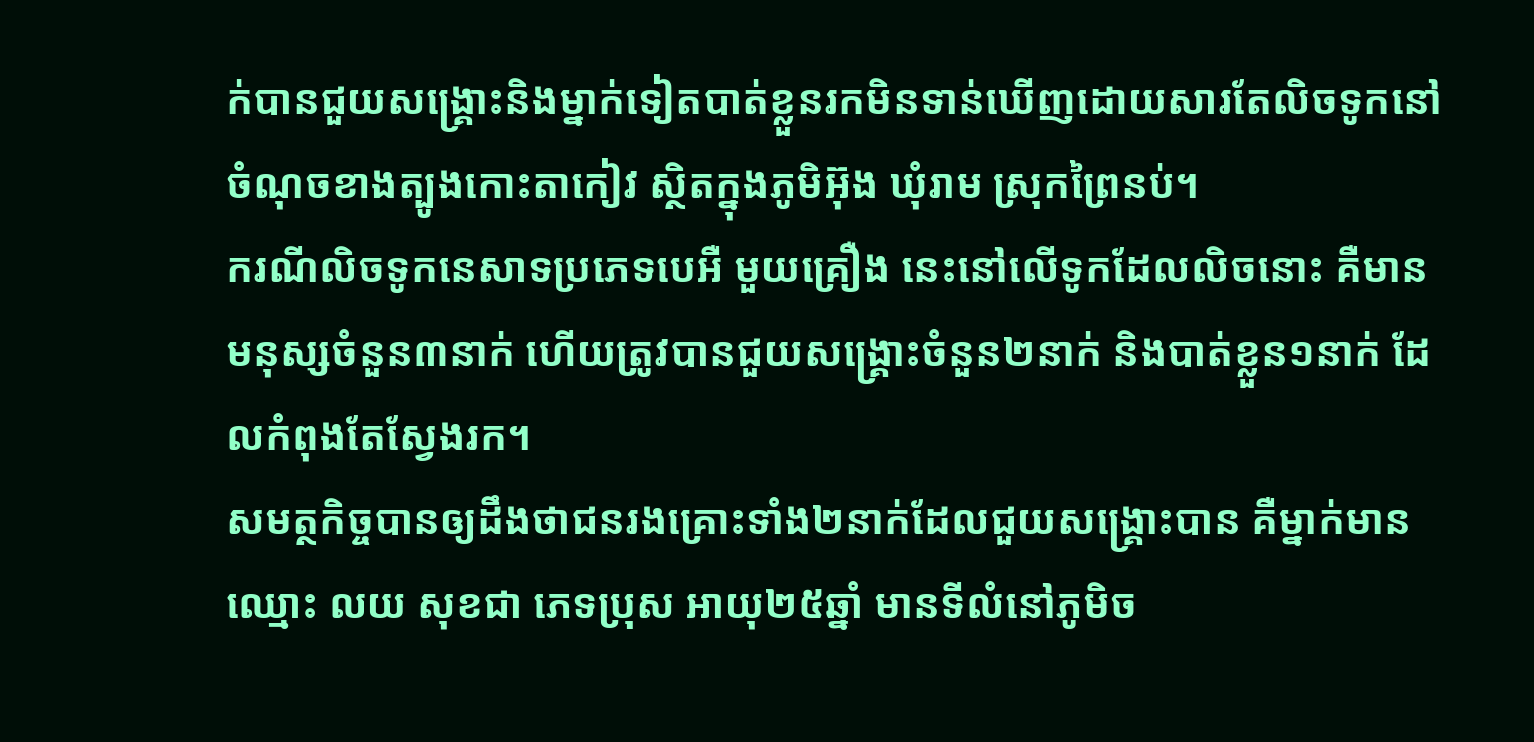ក់បានជួយសង្រ្គោះនិងម្នាក់ទៀតបាត់ខ្លួនរកមិនទាន់ឃើញដោយសារតែលិចទូកនៅចំណុចខាងត្បូងកោះតាកៀវ ស្ថិតក្នុងភូមិអ៊ុង ឃុំរាម ស្រុកព្រៃនប់។
ករណីលិចទូកនេសាទប្រភេទបេអឺ មួយគ្រឿង នេះនៅលើទូកដែលលិចនោះ គឺមានមនុស្សចំនួន៣នាក់ ហើយត្រូវបានជួយសង្គ្រោះចំនួន២នាក់ និងបាត់ខ្លួន១នាក់ ដែលកំពុងតែស្វែងរក។
សមត្ថកិច្ចបានឲ្យដឹងថាជនរងគ្រោះទាំង២នាក់ដែលជួយសង្គ្រោះបាន គឺម្នាក់មានឈ្មោះ លយ សុខជា ភេទប្រុស អាយុ២៥ឆ្នាំ មានទីលំនៅភូមិច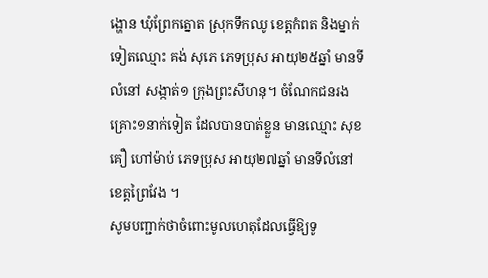ង្ហោន ឃុំព្រែកត្នោត ស្រុកទឹកឈូ ខេត្តកំពត និងម្នាក់ទៀតឈ្មោះ គង់ សុភេ ភេទប្រុស អាយុ២៥ឆ្នាំ មានទីលំនៅ សង្កាត់១ ក្រុងព្រះសីហនុ។ ចំណែកជនរងគ្រោះ១នាក់ទៀត ដែលបានបាត់ខ្លួន មានឈ្មោះ សុខ គឿ ហៅម៉ាប់ ភេទប្រុស អាយុ២៧ឆ្នាំ មានទីលំនៅខេត្តព្រៃវែង ។
សូមបញ្ជាក់ថាចំពោះមូលហេតុដែលធ្វើឱ្យទូ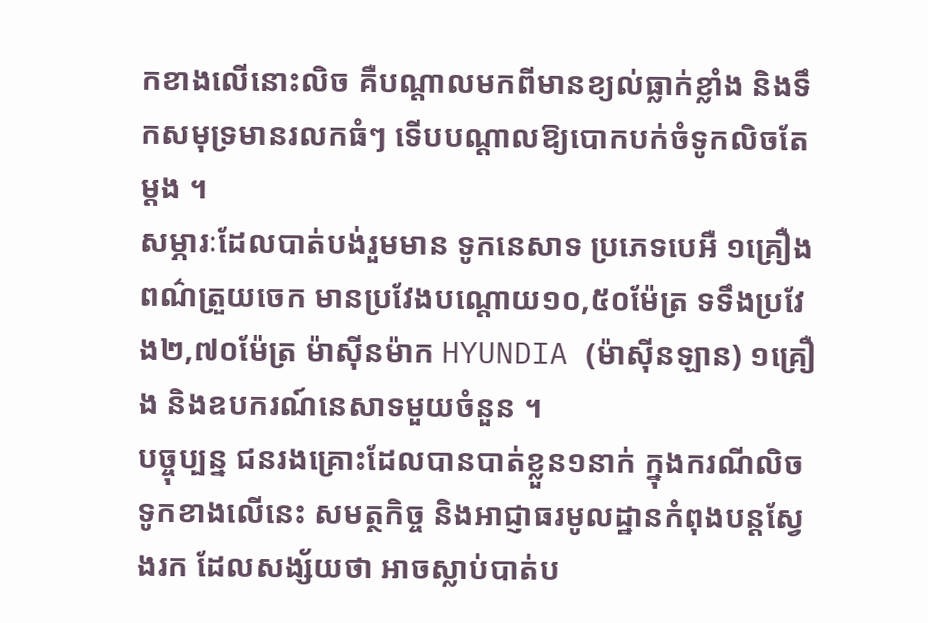កខាងលេីនោះលិច គឺបណ្តាលមកពីមានខ្យល់ធ្លាក់ខ្លាំង និងទឹកសមុទ្រមានរលកធំៗ ទើបបណ្តាលឱ្យបោកបក់ចំទូកលិចតែម្តង ។
សម្ភារៈដែលបាត់បង់រួមមាន ទូកនេសាទ ប្រភេទបេអឺ ១គ្រឿង ពណ៌ត្រួយចេក មានប្រវែងបណ្តោយ១០,៥០ម៉ែត្រ ទទឹងប្រវែង២,៧០ម៉ែត្រ ម៉ាស៊ីនម៉ាក HYUNDIA (ម៉ាស៊ីនឡាន) ១គ្រឿង និងឧបករណ៍នេសាទមួយចំនួន ។
បច្ចុប្បន្ន ជនរងគ្រោះដែលបានបាត់ខ្លួន១នាក់ ក្នុងករណីលិចទូកខាងលើនេះ សមត្ថកិច្ច និងអាជ្ញាធរមូលដ្ឋានកំពុងបន្តស្វែងរក ដែលសង្ស័យថា អាចស្លាប់បាត់ប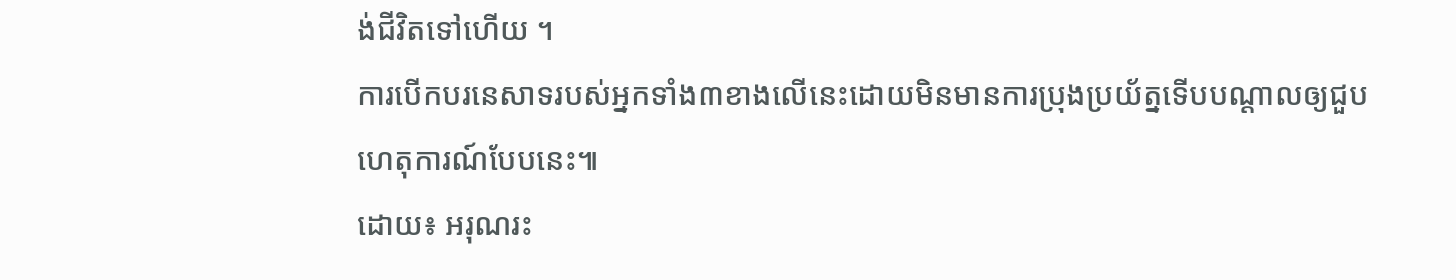ង់ជីវិតទៅហើយ ។
ការបើកបរនេសាទរបស់អ្នកទាំង៣ខាងលើនេះដោយមិនមានការប្រុងប្រយ័ត្នទើបបណ្តាលឲ្យជួបហេតុការណ៍បែបនេះ៕
ដោយ៖ អរុណរះ